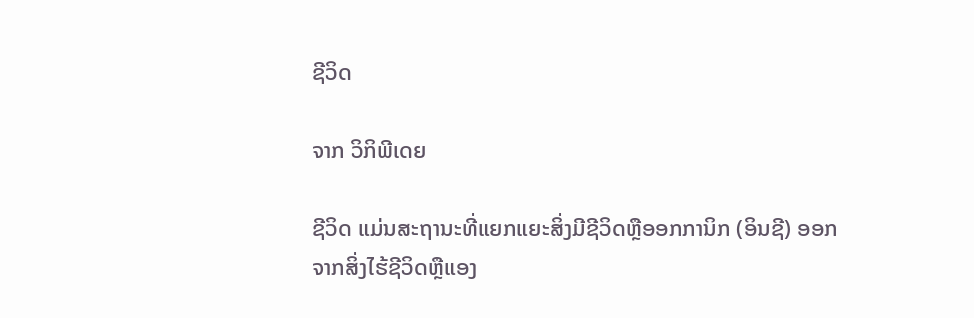ຊີວິດ

ຈາກ ວິກິພີເດຍ

ຊີວິດ ແມ່ນສະຖານະທີ່ແຍກແຍະສິ່ງມີຊີວິດຫຼືອອກການິກ (ອິນຊີ) ອອກຈາກສິ່ງໄຮ້ຊີວິດຫຼືແອງ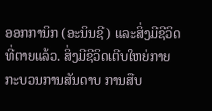ອອກການິກ (ອະນິນຊີ) ແລະສິ່ງມີຊີວິດທີ່ຕາຍແລ້ວ. ສິ່ງມີຊີວິດເຕີບໃຫຍ່ກາຍກະບວນການສັນດາບ ການສືບ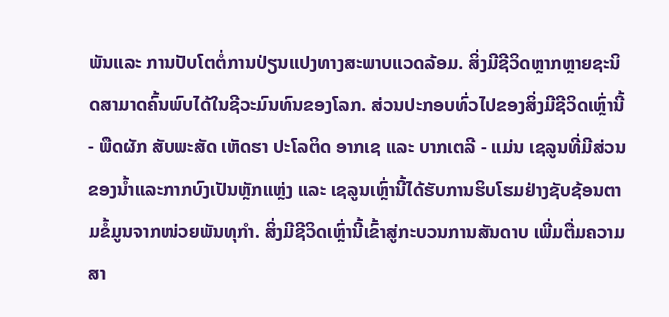ພັນແລະ ການປັບໂຕຕໍ່ການປ່ຽນແປງທາງສະພາບແວດລ້ອມ. ສິ່ງມີຊີວິດຫຼາກຫຼາຍຊະນິດສາມາດຄົ້ນພົບໄດ້ໃນຊີວະມົນທົນຂອງໂລກ. ສ່ວນປະກອບທົ່ວໄປຂອງສິ່ງມີຊີວິດເຫຼົ່ານີ້ - ພືດຜັກ ສັບພະສັດ ເຫັດຮາ ປະໂລຕິດ ອາກເຊ ແລະ ບາກເຕລີ - ແມ່ນ ເຊລູນທີ່ມີສ່ວນຂອງນ້ຳແລະກາກບົງເປັນຫຼັກແຫຼ່ງ ແລະ ເຊລູນເຫຼົ່ານີ້ໄດ້ຮັບການຮິບໂຮມຢ່າງຊັບຊ້ອນຕາມຂໍ້ມູນຈາກໜ່ວຍພັນທຸກຳ. ສິ່ງມີຊີວິດເຫຼົ່ານີ້ເຂົ້າສູ່ກະບວນການສັນດາບ ເພີ່ມຕື່ມຄວາມສາ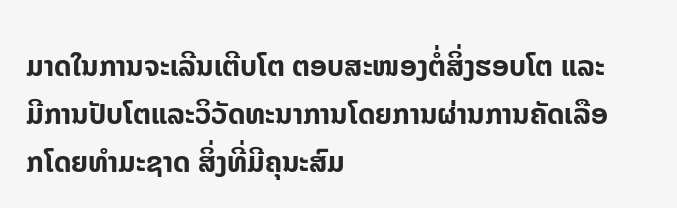ມາດໃນການຈະເລີນເຕີບໂຕ ຕອບສະໜອງຕໍ່ສິ່ງຮອບໂຕ ແລະ ມີການປັບໂຕແລະວິວັດທະນາການໂດຍການຜ່ານການຄັດເລືອກໂດຍທຳມະຊາດ ສິ່ງທີ່ມີຄຸນະສົມ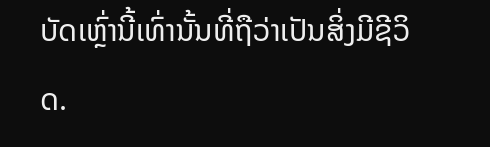ບັດເຫຼົ່ານີ້ເທົ່ານັ້ນທີ່ຖືວ່າເປັນສິ່ງມີຊີວິດ.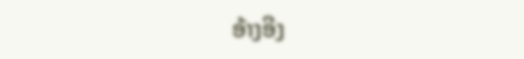ອ້າງອີງ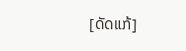[ດັດແກ້]